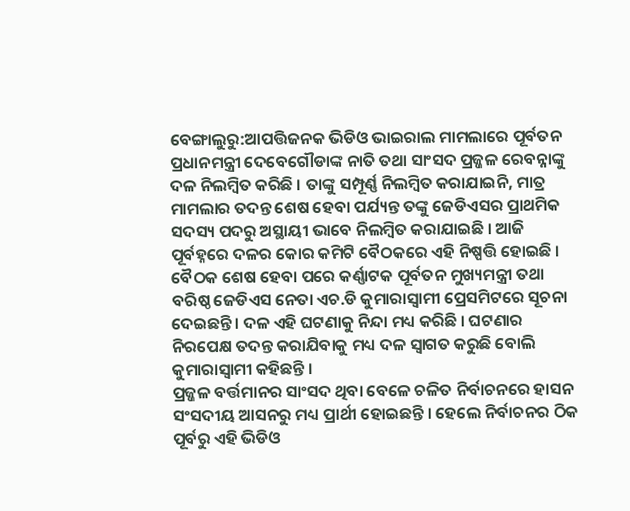ବେଙ୍ଗାଲୁରୁ:ଆପତ୍ତିଜନକ ଭିଡିଓ ଭାଇରାଲ ମାମଲାରେ ପୂର୍ବତନ ପ୍ରଧାନମନ୍ତ୍ରୀ ଦେବେଗୌଡାଙ୍କ ନାତି ତଥା ସାଂସଦ ପ୍ରଜ୍ଜଳ ରେବନ୍ନାଙ୍କୁ ଦଳ ନିଲମ୍ବିତ କରିଛି । ତାଙ୍କୁ ସମ୍ପୂର୍ଣ୍ଣ ନିଲମ୍ବିତ କରାଯାଇନି, ମାତ୍ର ମାମଲାର ତଦନ୍ତ ଶେଷ ହେବା ପର୍ଯ୍ୟନ୍ତ ତଙ୍କୁ ଜେଡିଏସର ପ୍ରାଥମିକ ସଦସ୍ୟ ପଦରୁ ଅସ୍ଥାୟୀ ଭାବେ ନିଲମ୍ବିତ କରାଯାଇଛି । ଆଜି ପୂର୍ବହ୍ନରେ ଦଳର କୋର କମିଟି ବୈଠକରେ ଏହି ନିଷ୍ପତ୍ତି ହୋଇଛି । ବୈଠକ ଶେଷ ହେବା ପରେ କର୍ଣ୍ଣାଟକ ପୂର୍ବତନ ମୁଖ୍ୟମନ୍ତ୍ରୀ ତଥା ବରିଷ୍ଠ ଜେଡିଏସ ନେତା ଏଚ.ଡି କୁମାରାସ୍ବାମୀ ପ୍ରେସମିଟରେ ସୂଚନା ଦେଇଛନ୍ତି । ଦଳ ଏହି ଘଟଣାକୁ ନିନ୍ଦା ମଧ୍ୟ କରିଛି । ଘଟଣାର ନିରପେକ୍ଷ ତଦନ୍ତ କରାଯିବାକୁ ମଧ୍ୟ ଦଳ ସ୍ବାଗତ କରୁଛି ବୋଲି କୁମାରାସ୍ବାମୀ କହିଛନ୍ତି ।
ପ୍ରଜ୍ଜଳ ବର୍ତ୍ତମାନର ସାଂସଦ ଥିବା ବେଳେ ଚଳିତ ନିର୍ବାଚନରେ ହାସନ ସଂସଦୀୟ ଆସନରୁ ମଧ୍ୟ ପ୍ରାର୍ଥୀ ହୋଇଛନ୍ତି । ହେଲେ ନିର୍ବାଚନର ଠିକ ପୂର୍ବରୁ ଏହି ଭିଡିଓ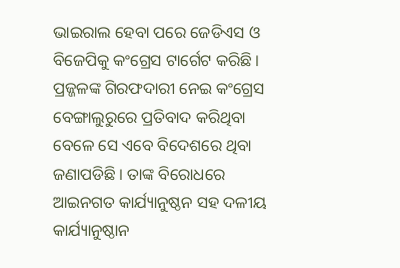ଭାଇରାଲ ହେବା ପରେ ଜେଡିଏସ ଓ ବିଜେପିକୁ କଂଗ୍ରେସ ଟାର୍ଗେଟ କରିଛି । ପ୍ରଜ୍ଜଳଙ୍କ ଗିରଫଦାରୀ ନେଇ କଂଗ୍ରେସ ବେଙ୍ଗାଲୁରୁରେ ପ୍ରତିବାଦ କରିଥିବା ବେଳେ ସେ ଏବେ ବିଦେଶରେ ଥିବା ଜଣାପଡିଛି । ତାଙ୍କ ବିରୋଧରେ ଆଇନଗତ କାର୍ଯ୍ୟାନୁଷ୍ଠନ ସହ ଦଳୀୟ କାର୍ଯ୍ୟାନୁଷ୍ଠାନ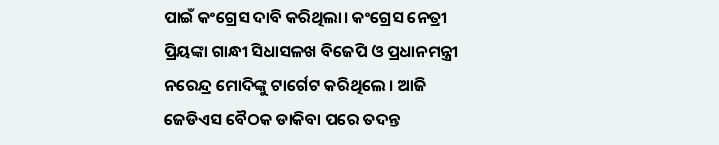ପାଇଁ କଂଗ୍ରେସ ଦାବି କରିଥିଲା। କଂଗ୍ରେସ ନେତ୍ରୀ ପ୍ରିୟଙ୍କା ଗାନ୍ଧୀ ସିଧାସଳଖ ବିଜେପି ଓ ପ୍ରଧାନମନ୍ତ୍ରୀ ନରେନ୍ଦ୍ର ମୋଦିଙ୍କୁ ଟାର୍ଗେଟ କରିଥିଲେ । ଆଜି ଜେଡିଏସ ବୈଠକ ଡାକିବା ପରେ ତଦନ୍ତ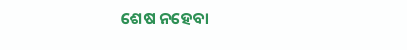ଶେଷ ନହେବା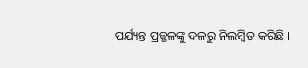ପର୍ଯ୍ୟନ୍ତ ପ୍ରଜ୍ଜଳଙ୍କୁ ଦଳରୁ ନିଲମ୍ବିତ କରିଛି ।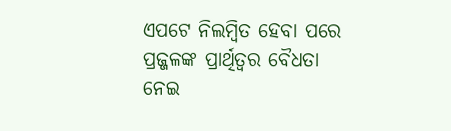ଏପଟେ ନିଲମ୍ବିତ ହେବା ପରେ ପ୍ରଜ୍ଜଳଙ୍କ ପ୍ରାର୍ଥିତ୍ବର ବୈଧତା ନେଇ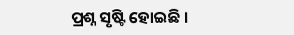ପ୍ରଶ୍ନ ସୃଷ୍ଟି ହୋଇଛି ।